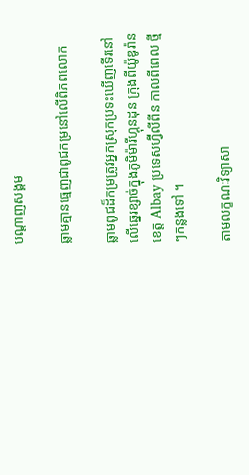បណ្តាញសង្គម

ឆ្លាមគ្មានធ្មេញជាពូជកម្រនៅលើពិភពលោក

ឆ្លាមពូជដ៏កម្រត្រូវអ្នកស្រុកប្រទះឃើញទើរនៅលើឆ្នេរខ្សាច់ក្នុងភូមិម៉ារីហ្គុនដុន ក្រុងពីយ៉ូឌូរ៉ាន ខេត្ត Albay ប្រទេសហ្វ៊ីលីពីន កាលពីពេល ថ្មីៗកន្លងទៅ ។

តាមលក្ខណៈវិទ្យាសា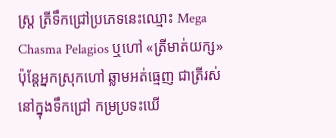ស្ត្រ ត្រីទឹកជ្រៅប្រភេទនេះឈ្មោះ Mega Chasma Pelagios ឬហៅ «ត្រីមាត់យក្ស» ប៉ុន្តែអ្នកស្រុកហៅ ឆ្លាមអត់ធ្មេញ ជាត្រីរស់នៅក្នុងទឹកជ្រៅ កម្រប្រទះឃើ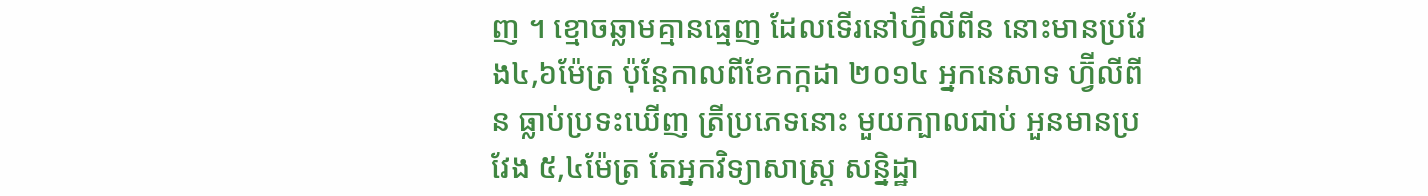ញ ។ ខ្មោចឆ្លាមគ្មានធ្មេញ ដែលទើរនៅហ្វ៊ីលីពីន នោះមានប្រវែង៤,៦ម៉ែត្រ ប៉ុន្តែកាលពីខែកក្កដា ២០១៤ អ្នកនេសាទ ហ្វ៊ីលីពីន ធ្លាប់ប្រទះឃើញ ត្រីប្រភេទនោះ មួយក្បាលជាប់ អួនមានប្រវែង ៥,៤ម៉ែត្រ តែអ្នកវិទ្យាសាស្ត្រ សន្និដ្ឋា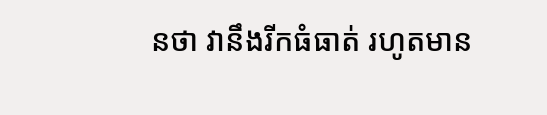នថា វានឹងរីកធំធាត់ រហូតមាន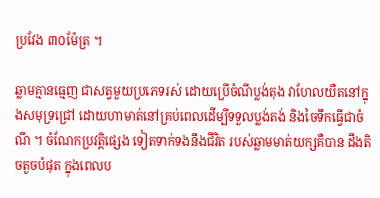ប្រវែង ៣០ម៉ែត្រ ។

ឆ្លាមគ្មានធ្មេញ ជាសត្វមួយប្រភេទរស់ ដោយប្រើចំណីប្លង់តុង វាហែលយឺតនៅក្នុងសមុទ្រជ្រៅ ដោយហាមាត់នៅគ្រប់ពេលដើម្បីទទួលប្លង់តង់ និងចៃទឹកធ្វើជាចំណី ។ ចំណែកប្រវត្តិផ្សេង ទៀតទាក់ទងនឹងជីវិត របស់ឆ្លាមមាត់យក្សគឺបាន ដឹងតិចតួចបំផុត ក្នុងពេលប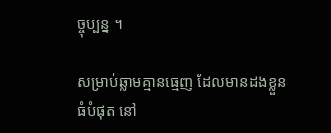ច្ចុប្បន្ន ។

សម្រាប់ឆ្លាមគ្មានធ្មេញ ដែលមានដងខ្លួនធំបំផុត នៅ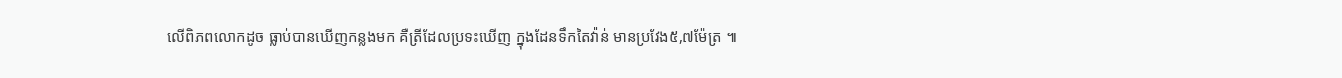លើពិភពលោកដូច ធ្លាប់បានឃើញកន្លងមក គឺត្រីដែលប្រទះឃើញ ក្នុងដែនទឹកតៃវ៉ាន់ មានប្រវែង៥,៧ម៉ែត្រ ៕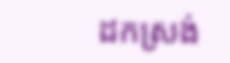ដកស្រង់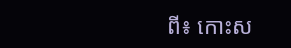ពី៖ កោះស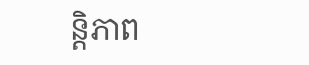ន្តិភាព